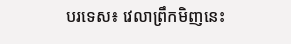បរទេស៖ វេលាព្រឹកមិញនេះ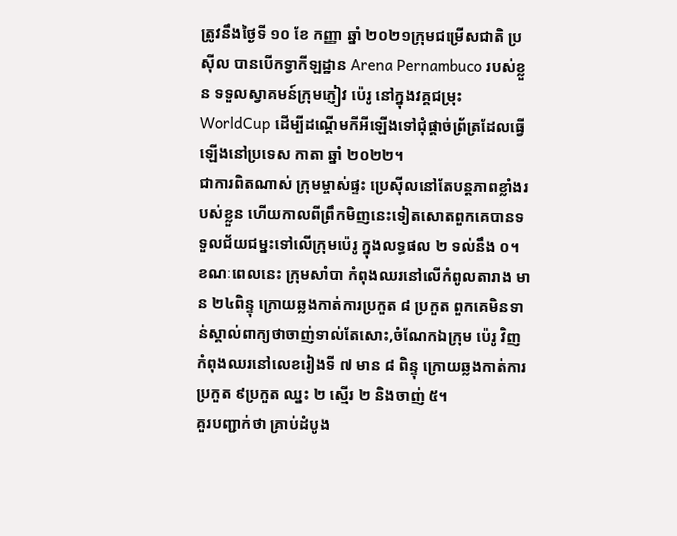ត្រូវនឹងថ្ងៃទី ១០ ខែ កញ្ញា ឆ្នាំ ២០២១ក្រុមជម្រើសជាតិ ប្រស៊ីល បានបើកទ្វាកីឡដ្ឋាន Arena Pernambuco របស់ខ្លួន ទទួលស្វាគមន៍ក្រុមភ្ញៀវ ប៉េរូ នៅក្នុងវគ្គជម្រុះ WorldCup ដើម្បីដណ្តើមកីអីឡើងទៅជុំផ្តាច់ព្រ័ត្រដែលធ្វើឡើងនៅប្រទេស កាតា ឆ្នាំ ២០២២។
ជាការពិតណាស់ ក្រុមម្ចាស់ផ្ទះ ប្រេស៊ីលនៅតែបន្តភាពខ្លាំងរបស់ខ្លួន ហើយកាលពីព្រឹកមិញនេះទៀតសោតពួកគេបានទទួលជ័យជម្នះទៅលើក្រុមប៉េរូ ក្នុងលទ្ធផល ២ ទល់នឹង ០។ ខណៈពេលនេះ ក្រុមសាំបា កំពុងឈរនៅលើកំពូលតារាង មាន ២៤ពិន្ទុ ក្រោយឆ្លងកាត់ការប្រកួត ៨ ប្រកួត ពួកគេមិនទាន់ស្គាល់ពាក្យថាចាញ់ទាល់តែសោះ,ចំណែកឯក្រុម ប៉េរូ វិញកំពុងឈរនៅលេខរៀងទី ៧ មាន ៨ ពិន្ទុ ក្រោយឆ្លងកាត់ការប្រកួត ៩ប្រកួត ឈ្នះ ២ ស្មើរ ២ និងចាញ់ ៥។
គួរបញ្ជាក់ថា គ្រាប់ដំបូង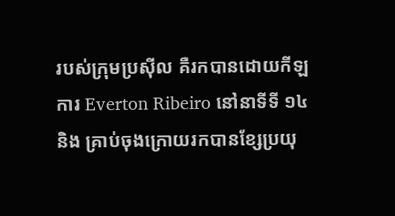របស់ក្រុមប្រស៊ីល គឺរកបានដោយកីឡការ Everton Ribeiro នៅនាទីទី ១៤ និង គ្រាប់ចុងក្រោយរកបានខ្សែប្រយុ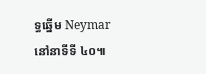ទ្ធឆ្នើម Neymarនៅនាទីទី ៤០៕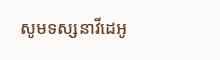សូមទស្សនាវីដេអូ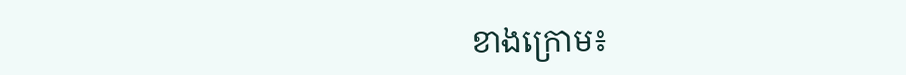ខាងក្រោម៖